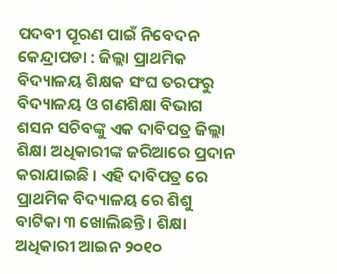ପଦବୀ ପୂରଣ ପାଇଁ ନିବେଦନ
କେନ୍ଦ୍ରାପଡା : ଜିଲ୍ଲା ପ୍ରାଥମିକ ବିଦ୍ୟାଳୟ ଶିକ୍ଷକ ସଂଘ ତରଫରୁ ବିଦ୍ୟାଳୟ ଓ ଗଣଶିକ୍ଷା ବିଭାଗ ଶସନ ସଚିବଙ୍କୁ ଏକ ଦାବିପତ୍ର ଜିଲ୍ଲା ଶିକ୍ଷା ଅଧିକାରୀଙ୍କ ଜରିଆରେ ପ୍ରଦାନ କରାଯାଇଛି । ଏହି ଦାବିପତ୍ର ରେ ପ୍ରାଥମିକ ବିଦ୍ୟାଳୟ ରେ ଶିଶୁ ବାଟିକା ୩ ଖୋଲିଛନ୍ତି । ଶିକ୍ଷା ଅଧିକାରୀ ଆଇନ ୨୦୧୦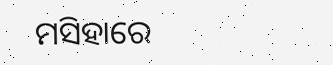ମସିହାରେ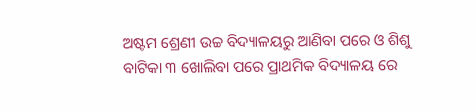ଅଷ୍ଟମ ଶ୍ରେଣୀ ଉଚ୍ଚ ବିଦ୍ୟାଳୟରୁ ଆଣିବା ପରେ ଓ ଶିଶୁ ବାଟିକା ୩ ଖୋଲିବା ପରେ ପ୍ରାଥମିକ ବିଦ୍ୟାଳୟ ରେ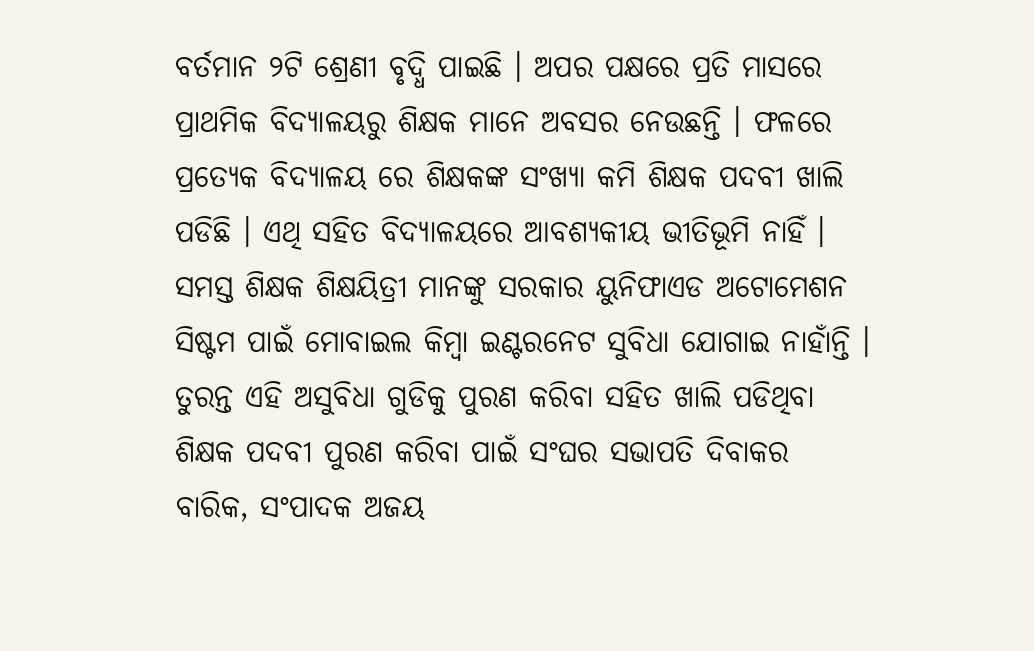ବର୍ତମାନ ୨ଟି ଶ୍ରେଣୀ ବୃଦ୍ଧି ପାଇଛି । ଅପର ପକ୍ଷରେ ପ୍ରତି ମାସରେ ପ୍ରାଥମିକ ବିଦ୍ୟାଳୟରୁ ଶିକ୍ଷକ ମାନେ ଅବସର ନେଉଛନ୍ତି । ଫଳରେ ପ୍ରତ୍ୟେକ ବିଦ୍ୟାଳୟ ରେ ଶିକ୍ଷକଙ୍କ ସଂଖ୍ୟା କମି ଶିକ୍ଷକ ପଦବୀ ଖାଲି ପଡିଛି । ଏଥି ସହିତ ବିଦ୍ୟାଳୟରେ ଆବଶ୍ୟକୀୟ ଭୀତିଭୂମି ନାହିଁ । ସମସ୍ତ ଶିକ୍ଷକ ଶିକ୍ଷୟିତ୍ରୀ ମାନଙ୍କୁ ସରକାର ୟୁନିଫାଏଡ ଅଟୋମେଶନ ସିଷ୍ଟମ ପାଇଁ ମୋବାଇଲ କିମ୍ବା ଇଣ୍ଟରନେଟ ସୁବିଧା ଯୋଗାଇ ନାହାଁନ୍ତି । ତୁରନ୍ତ ଏହି ଅସୁବିଧା ଗୁଡିକୁ ପୁରଣ କରିବା ସହିତ ଖାଲି ପଡିଥିବା ଶିକ୍ଷକ ପଦବୀ ପୁରଣ କରିବା ପାଇଁ ସଂଘର ସଭାପତି ଦିବାକର ବାରିକ, ସଂପାଦକ ଅଜୟ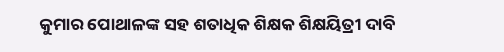କୁମାର ପୋଥାଳଙ୍କ ସହ ଶତାଧିକ ଶିକ୍ଷକ ଶିକ୍ଷୟିତ୍ରୀ ଦାବି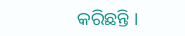କରିଛନ୍ତି ।